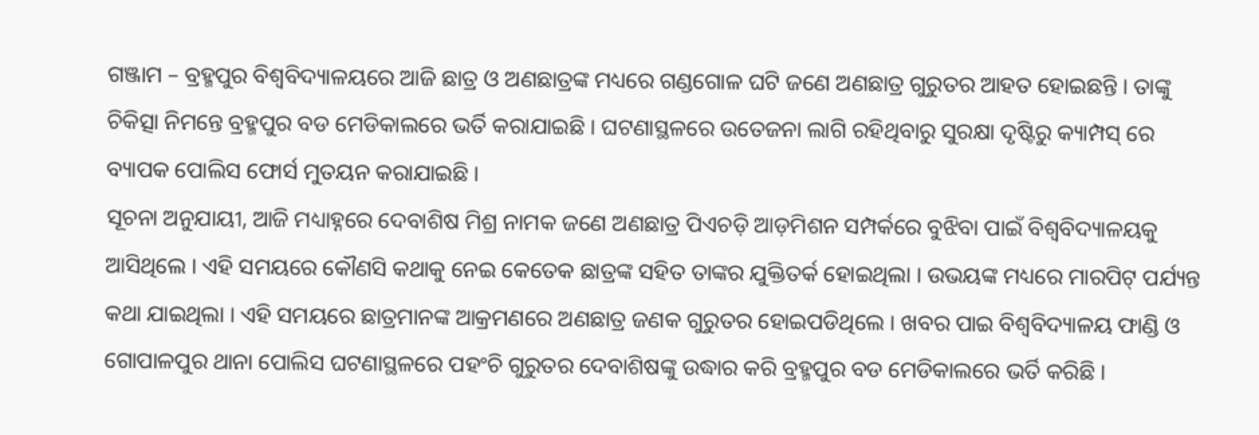ଗଞ୍ଜାମ – ବ୍ରହ୍ମପୁର ବିଶ୍ୱବିଦ୍ୟାଳୟରେ ଆଜି ଛାତ୍ର ଓ ଅଣଛାତ୍ରଙ୍କ ମଧ୍ୟରେ ଗଣ୍ଡଗୋଳ ଘଟି ଜଣେ ଅଣଛାତ୍ର ଗୁରୁତର ଆହତ ହୋଇଛନ୍ତି । ତାଙ୍କୁ ଚିକିତ୍ସା ନିମନ୍ତେ ବ୍ରହ୍ମପୁର ବଡ ମେଡିକାଲରେ ଭର୍ତି କରାଯାଇଛି । ଘଟଣାସ୍ଥଳରେ ଉତେଜନା ଲାଗି ରହିଥିବାରୁ ସୁରକ୍ଷା ଦୃଷ୍ଟିରୁ କ୍ୟାମ୍ପସ୍ ରେ ବ୍ୟାପକ ପୋଲିସ ଫୋର୍ସ ମୁତୟନ କରାଯାଇଛି ।
ସୂଚନା ଅନୁଯାୟୀ, ଆଜି ମଧ୍ୟାହ୍ନରେ ଦେବାଶିଷ ମିଶ୍ର ନାମକ ଜଣେ ଅଣଛାତ୍ର ପିଏଚଡ଼ି ଆଡ଼ମିଶନ ସମ୍ପର୍କରେ ବୁଝିବା ପାଇଁ ବିଶ୍ୱବିଦ୍ୟାଳୟକୁ ଆସିଥିଲେ । ଏହି ସମୟରେ କୌଣସି କଥାକୁ ନେଇ କେତେକ ଛାତ୍ରଙ୍କ ସହିତ ତାଙ୍କର ଯୁକ୍ତିତର୍କ ହୋଇଥିଲା । ଉଭୟଙ୍କ ମଧ୍ୟରେ ମାରପିଟ୍ ପର୍ଯ୍ୟନ୍ତ କଥା ଯାଇଥିଲା । ଏହି ସମୟରେ ଛାତ୍ରମାନଙ୍କ ଆକ୍ରମଣରେ ଅଣଛାତ୍ର ଜଣକ ଗୁରୁତର ହୋଇପଡିଥିଲେ । ଖବର ପାଇ ବିଶ୍ୱବିଦ୍ୟାଳୟ ଫାଣ୍ଡି ଓ ଗୋପାଳପୁର ଥାନା ପୋଲିସ ଘଟଣାସ୍ଥଳରେ ପହଂଚି ଗୁରୁତର ଦେବାଶିଷଙ୍କୁ ଉଦ୍ଧାର କରି ବ୍ରହ୍ମପୁର ବଡ ମେଡିକାଲରେ ଭର୍ତି କରିଛି ।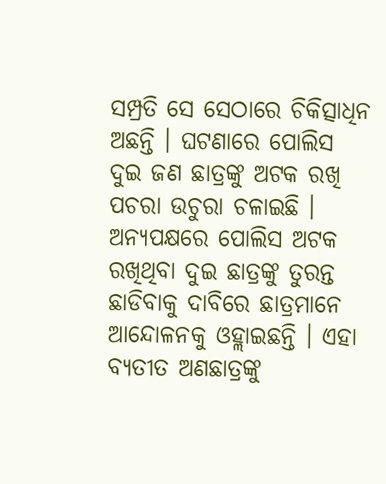ସମ୍ପ୍ରତି ସେ ସେଠାରେ ଚିକିତ୍ସାଧିନ ଅଛନ୍ତି । ଘଟଣାରେ ପୋଲିସ ଦୁଇ ଜଣ ଛାତ୍ରଙ୍କୁ ଅଟକ ରଖି ପଚରା ଉଚୁରା ଚଳାଇଛି । ଅନ୍ୟପକ୍ଷରେ ପୋଲିସ ଅଟକ ରଖିଥିବା ଦୁଇ ଛାତ୍ରଙ୍କୁ ତୁରନ୍ତ ଛାଡିବାକୁ ଦାବିରେ ଛାତ୍ରମାନେ ଆନ୍ଦୋଳନକୁ ଓହ୍ଲାଇଛନ୍ତି । ଏହା ବ୍ୟତୀତ ଅଣଛାତ୍ରଙ୍କୁ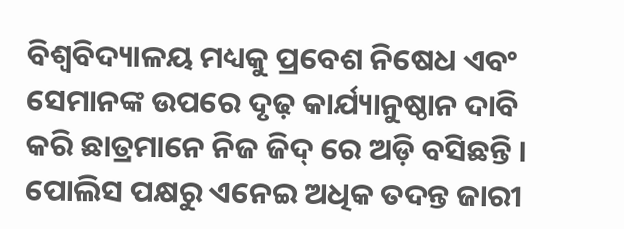ବିଶ୍ୱବିଦ୍ୟାଳୟ ମଧ୍ୟକୁ ପ୍ରବେଶ ନିଷେଧ ଏବଂ ସେମାନଙ୍କ ଉପରେ ଦୃଢ଼ କାର୍ଯ୍ୟାନୁଷ୍ଠାନ ଦାବି କରି ଛାତ୍ରମାନେ ନିଜ ଜିଦ୍ ରେ ଅଡ଼ି ବସିଛନ୍ତି । ପୋଲିସ ପକ୍ଷରୁ ଏନେଇ ଅଧିକ ତଦନ୍ତ ଜାରୀ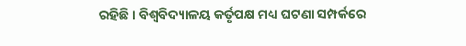ରହିଛି । ବିଶ୍ୱବିଦ୍ୟାଳୟ କର୍ତୃପକ୍ଷ ମଧ୍ୟ ଘଟଣା ସମ୍ପର୍କରେ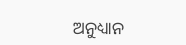ଅନୁଧ୍ୟାନ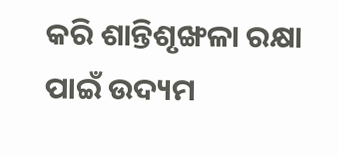କରି ଶାନ୍ତିଶୃଙ୍ଖଳା ରକ୍ଷା ପାଇଁ ଉଦ୍ୟମ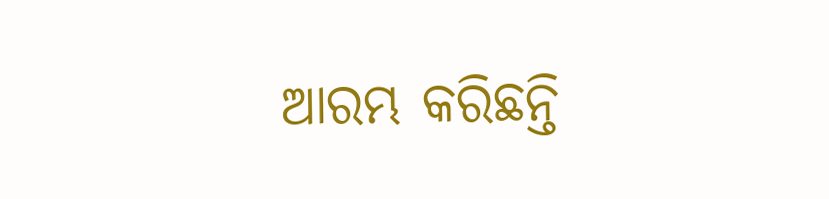ଆରମ୍ଭ କରିଛନ୍ତି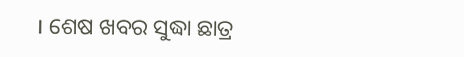। ଶେଷ ଖବର ସୁଦ୍ଧା ଛାତ୍ର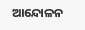ଆନ୍ଦୋଳନ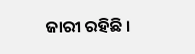ଜାରୀ ରହିଛି ।